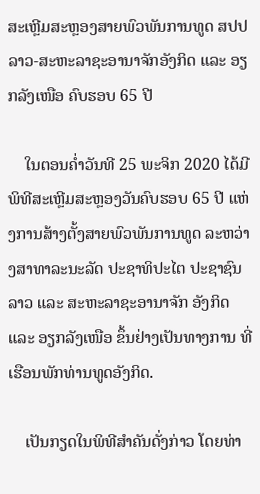ສະເຫຼີມສະຫຼອງສາຍພົວພັນການທູດ ສປປ ລາວ-ສະຫະລາຊະອານາຈັກອັງກິດ ແລະ ອຽກລັງເໜືອ ຄົບຮອບ 65 ປີ

    ໃນຕອນຄໍ່າວັນທີ 25 ພະຈິກ 2020 ໄດ້ມີພິທີສະເຫຼີມສະຫຼອງວັນຄົບຮອບ 65 ປີ ແຫ່ງການສ້າງຕັ້ງສາຍພົວພັນການທູດ ລະຫວ່າງສາທາລະນະລັດ ປະຊາທິປະໄຕ ປະຊາຊົນລາວ ແລະ ສະຫະລາຊະອານາຈັກ ອັງກິດ ແລະ ອຽກລັງເໜືອ ຂຶ້ນຢ່າງເປັນທາງການ ທີ່ເຮືອນພັກທ່ານທູດອັງກິດ.

    ເປັນກຽດໃນພິທີສໍາຄັນດັ່ງກ່າວ ໂດຍທ່າ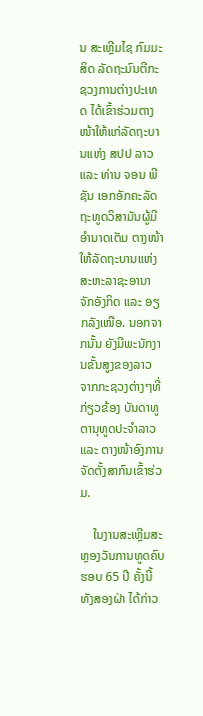ນ ສະເຫຼີມໄຊ ກົມມະສິດ ລັດຖະມົນຕີກະຊວງການຕ່າງປະເທດ ໄດ້ເຂົ້າຮ່ວມຕາງໜ້າໃຫ້ແກ່ລັດຖະບານແຫ່ງ ສປປ ລາວ ແລະ ທ່ານ ຈອນ ພີຊັນ ເອກອັກຄະລັດຖະທູດວິສາມັນຜູ້ມີອໍານາດເຕັມ ຕາງໜ້າໃຫ້ລັດຖະບານແຫ່ງສະຫະລາຊະອານາຈັກອັງກິດ ແລະ ອຽກລັງເໜືອ. ນອກຈາກນັ້ນ ຍັງມີພະນັກງານຂັ້ນສູງຂອງລາວ ຈາກກະຊວງຕ່າງໆທີ່ກ່ຽວຂ້ອງ ບັນດາທູຕານຸທູດປະຈຳລາວ ແລະ ຕາງໜ້າອົງການຈັດຕັ້ງສາກົນເຂົ້າຮ່ວມ.

    ໃນງານສະເຫຼີມສະຫຼອງວັນການທູດຄົບຮອບ 65 ປີ ຄັ້ງນີ້ ທັງສອງຝ່າ ໄດ້ກ່າວ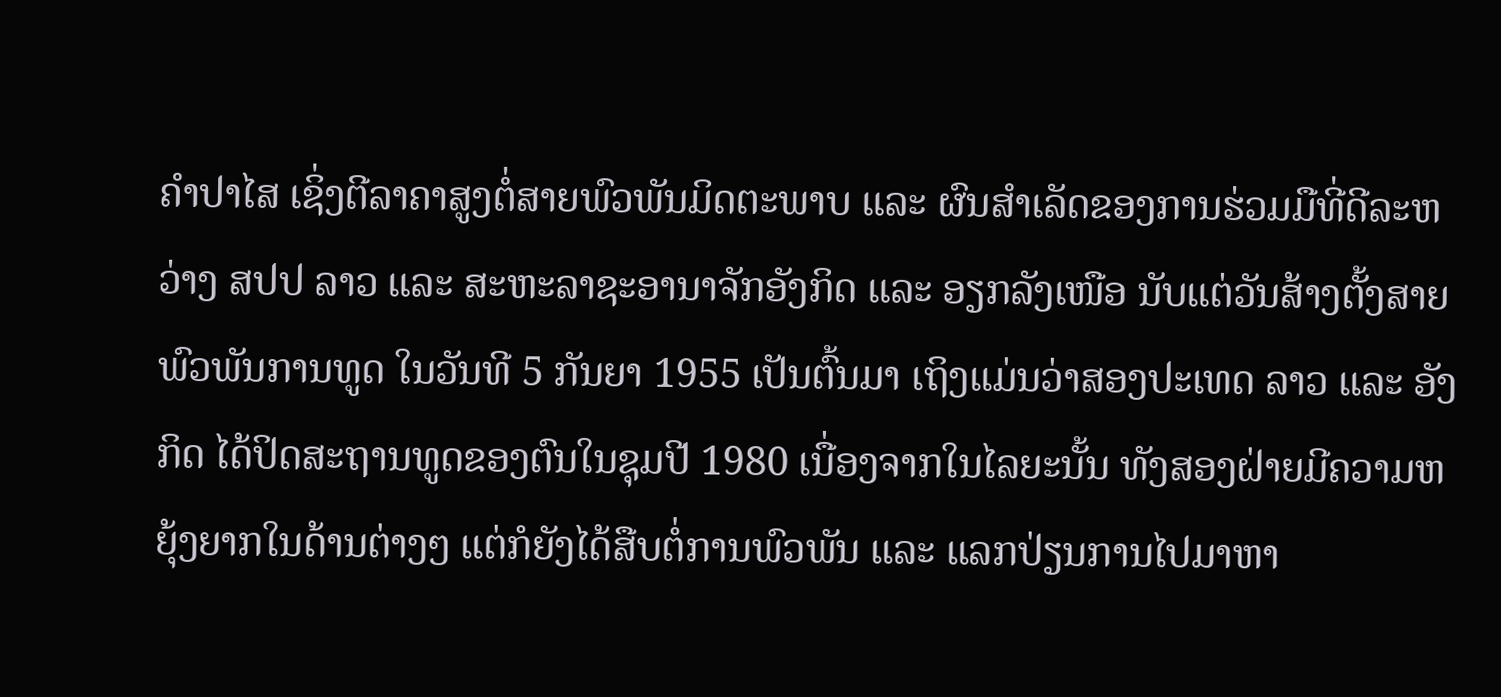ຄຳປາໄສ ເຊິ່ງຕີລາຄາສູງຕໍ່ສາຍພົວພັນມິດຕະພາບ ແລະ ຜົນສຳເລັດຂອງການຮ່ວມມືທີ່ດີລະຫວ່າງ ສປປ ລາວ ແລະ ສະຫະລາຊະອານາຈັກອັງກິດ ແລະ ອຽກລັງເໜືອ ນັບແຕ່ວັນສ້າງຕັ້ງສາຍພົວພັນການທູດ ໃນວັນທີ 5 ກັນຍາ 1955 ເປັນຕົ້ນມາ ເຖິງແມ່ນວ່າສອງປະເທດ ລາວ ແລະ ອັງກິດ ໄດ້ປິດສະຖານທູດຂອງຕົນໃນຊຸມປີ 1980 ເນື່ອງຈາກໃນໄລຍະນັ້ນ ທັງສອງຝ່າຍມີຄວາມຫຍຸ້ງຍາກໃນດ້ານຕ່າງໆ ແຕ່ກໍຍັງໄດ້ສືບຕໍ່ການພົວພັນ ແລະ ແລກປ່ຽນການໄປມາຫາ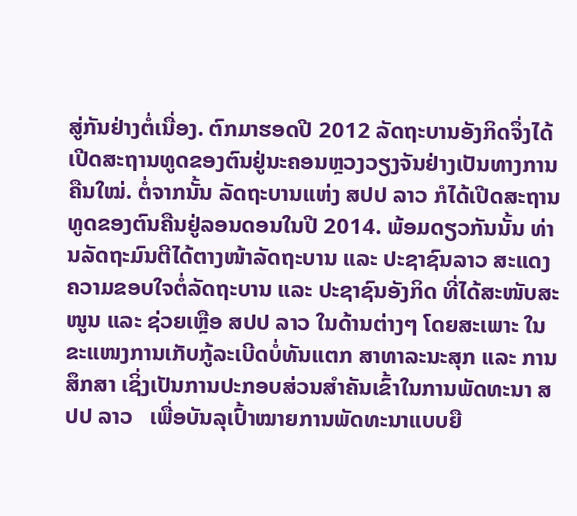ສູ່ກັນຢ່າງຕໍ່ເນື່ອງ. ຕົກມາຮອດປີ 2012 ລັດຖະບານອັງກິດຈຶ່ງໄດ້ເປີດສະຖານທູດຂອງຕົນຢູ່ນະຄອນຫຼວງວຽງຈັນຢ່າງເປັນທາງການຄືນໃໝ່. ຕໍ່ຈາກນັ້ນ ລັດຖະບານແຫ່ງ ສປປ ລາວ ກໍໄດ້ເປີດສະຖານທູດຂອງຕົນຄືນຢູ່ລອນດອນໃນປີ 2014. ພ້ອມດຽວກັນນັ້ນ ທ່ານລັດຖະມົນຕີໄດ້ຕາງໜ້າລັດຖະບານ ແລະ ປະຊາຊົນລາວ ສະແດງຄວາມຂອບໃຈຕໍ່ລັດຖະບານ ແລະ ປະຊາຊົນອັງກິດ ທີ່ໄດ້ສະໜັບສະໜູນ ແລະ ຊ່ວຍເຫຼືອ ສປປ ລາວ ໃນດ້ານຕ່າງໆ ໂດຍສະເພາະ ໃນຂະແໜງການເກັບກູ້ລະເບີດບໍ່ທັນແຕກ ສາທາລະນະສຸກ ແລະ ການສຶກສາ ເຊິ່ງເປັນການປະກອບສ່ວນສໍາຄັນເຂົ້າໃນການພັດທະນາ ສປປ ລາວ   ເພື່ອບັນລຸເປົ້າໝາຍການພັດທະນາແບບຍື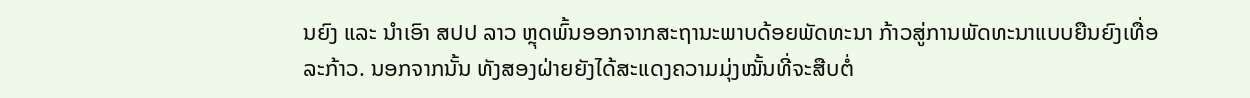ນຍົງ ແລະ ນໍາເອົາ ສປປ ລາວ ຫຼຸດພົ້ນອອກຈາກສະຖານະພາບດ້ອຍພັດທະນາ ກ້າວສູ່ການພັດທະນາແບບຍືນຍົງເທື່ອລະກ້າວ. ນອກຈາກນັ້ນ ທັງສອງຝ່າຍຍັງໄດ້ສະແດງຄວາມມຸ່ງໝັ້ນທີ່ຈະສືບຕໍ່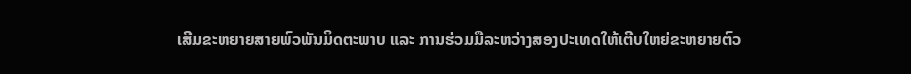ເສີມຂະຫຍາຍສາຍພົວພັນມິດຕະພາບ ແລະ ການຮ່ວມມືລະຫວ່າງສອງປະເທດໃຫ້ເຕີບໃຫຍ່ຂະຫຍາຍຕົວ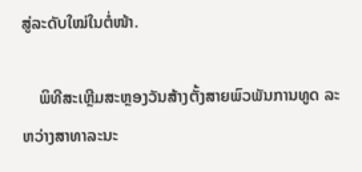ສູ່ລະດັບໃໝ່ໃນຕໍ່ໜ້າ.

    ພິທີສະເຫຼີມສະຫຼອງວັນສ້າງຕັ້ງສາຍພົວພັນການທູດ ລະຫວ່າງສາທາລະນະ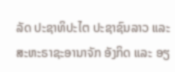ລັດ ປະຊາທິປະໄຕ ປະຊາຊົນລາວ ແລະ ສະຫະຣາຊະອານາຈັກ ອັງກິດ ແລະ ອຽ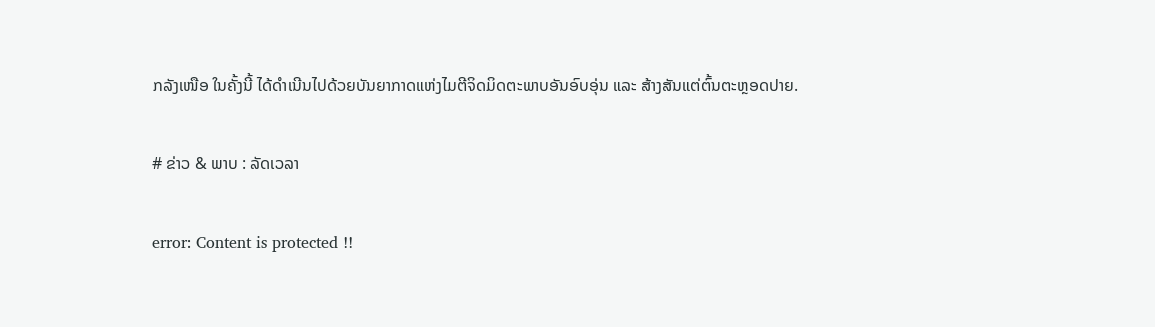ກລັງເໜືອ ໃນຄັ້ງນີ້ ໄດ້ດຳເນີນໄປດ້ວຍບັນຍາກາດແຫ່ງໄມຕີຈິດມິດຕະພາບອັນອົບອຸ່ນ ແລະ ສ້າງສັນແຕ່ຕົ້ນຕະຫຼອດປາຍ.

# ຂ່າວ & ພາບ : ລັດເວລາ

error: Content is protected !!